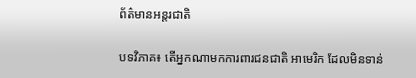ព័ត៌មានអន្តរជាតិ

បទវិភាគ៖ តើអ្នកណាមកការពារជនជាតិ អាមេរិក ដែលមិនទាន់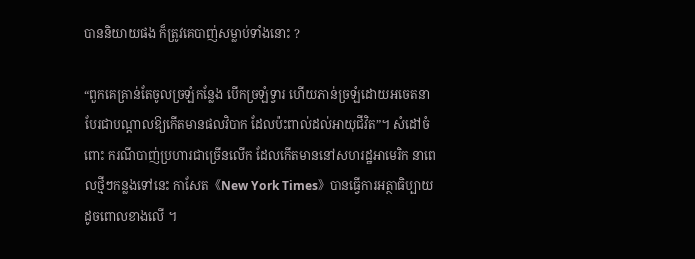បាននិយាយផង ក៏ត្រូវគេបាញ់សម្លាប់ទាំងនោះ ?

“ពួកគេគ្រាន់តែចូលច្រឡំកន្លែង បើកច្រឡំទ្វារ ហើយភាន់ច្រឡំដោយអចេតនា បែរជាបណ្តាលឱ្យកើតមានផលវិបាក ដែលប៉ះពាល់ដល់អាយុជីវិត”។ សំដៅចំពោះ ករណីបាញ់ប្រហារជាច្រើនលើក ដែលកើតមាននៅសហរដ្ឋអាមេរិក នាពេលថ្មីៗកន្លងទៅនេះ កាសែត《New York Times》បានធ្វើការអត្ថាធិប្បាយដូចពោលខាងលើ ។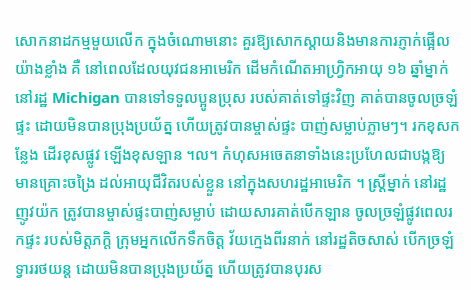សោកនាដកម្មមួយលើក ក្នុងចំណោមនោះ គួរឱ្យសោកស្តាយនិងមានការភ្ញាក់ផ្អើលយ៉ាងខ្លាំង គឺ នៅពេលដែលយុវជនអាមេរិក ដើមកំណើតអាហ្វ្រិកអាយុ ១៦ ឆ្នាំម្នាក់នៅរដ្ឋ Michigan បានទៅទទួលប្អូនប្រុស របស់គាត់ទៅផ្ទះវិញ គាត់បានចូលច្រឡំផ្ទះ ដោយមិនបានប្រុងប្រយ័ត្ន ហើយត្រូវបានម្ចាស់ផ្ទះ បាញ់សម្លាប់ភ្លាមៗ។ រកខុសកន្លែង ដើរខុសផ្លូវ ឡើងខុសឡាន ។ល។ កំហុសអចេតនាទាំងនេះប្រហែលជាបង្កឱ្យ មានគ្រោះចង្រៃ ដល់អាយុជីវិតរបស់ខ្លួន នៅក្នុងសហរដ្ឋអាមេរិក ។ ស្ត្រីម្នាក់ នៅរដ្ឋញូវយ៉ក ត្រូវបានម្ចាស់ផ្ទះបាញ់សម្លាប់ ដោយសារគាត់បើកឡាន ចូលច្រឡំផ្លូវពេលរកផ្ទះ របស់មិត្តភក្តិ ក្រុមអ្នកលើកទឹកចិត្ត វ័យក្មេងពីរនាក់ នៅរដ្ឋតិចសាស់ បើកច្រឡំទ្វាររថយន្ត ដោយមិនបានប្រុងប្រយ័ត្ន ហើយត្រូវបានបុរស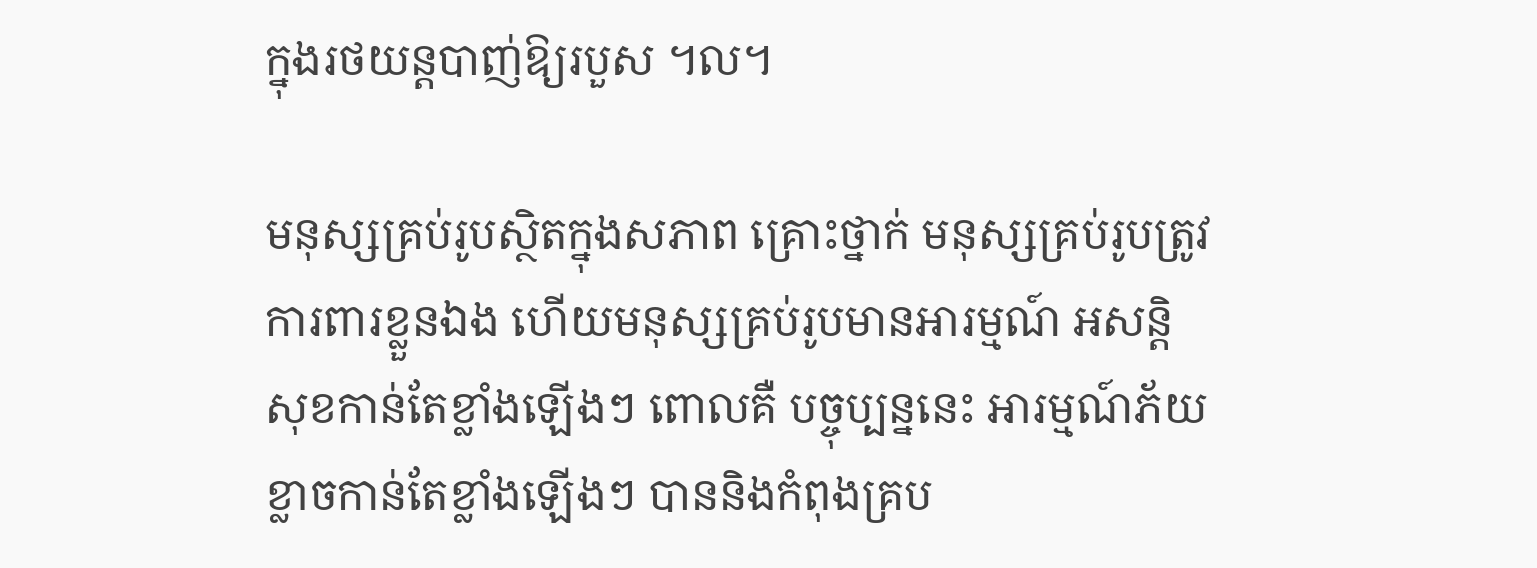ក្នុងរថយន្តបាញ់ឱ្យរបួស ។ល។

មនុស្សគ្រប់រូបស្ថិតក្នុងសភាព គ្រោះថ្នាក់ មនុស្សគ្រប់រូបត្រូវការពារខ្លួនឯង ហើយមនុស្សគ្រប់រូបមានអារម្មណ៍ អសន្តិសុខកាន់តែខ្លាំងឡើងៗ ពោលគឺ បច្ចុប្បន្ននេះ អារម្មណ៍ភ័យខ្លាចកាន់តែខ្លាំងឡើងៗ បាននិងកំពុងគ្រប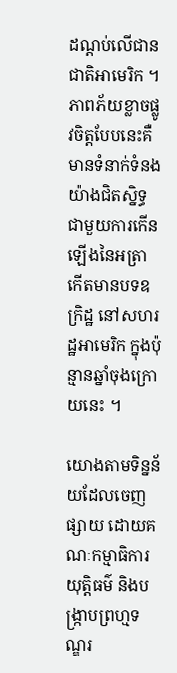ដណ្តប់លើជានជាតិអាមេរិក ។ ភាពភ័យខ្លាចផ្លូវចិត្តបែបនេះគឺ មានទំនាក់ទំនងយ៉ាងជិតស្និទ្ធ ជាមួយការកើនឡើងនៃអត្រា កើតមានបទឧក្រិដ្ឋ នៅសហរដ្ឋអាមេរិក ក្នុងប៉ុន្មានឆ្នាំចុងក្រោយនេះ ។

យោងតាមទិន្នន័យដែលចេញផ្សាយ ដោយគណៈកម្មាធិការយុត្តិធម៌ និងបង្រ្កាបព្រហ្មទណ្ឌរ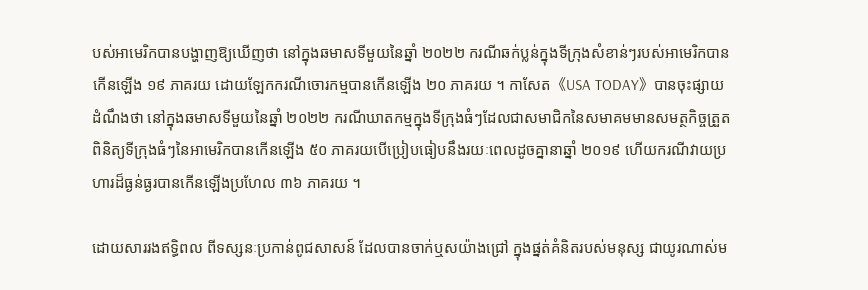បស់អាមេរិកបានបង្ហាញឱ្យឃើញថា នៅក្នុងឆមាសទីមួយនៃឆ្នាំ ២០២២ ករណីឆក់ប្លន់ក្នុងទីក្រុងសំខាន់ៗរបស់អាមេរិកបានកើនឡើង ១៩ ភាគរយ ដោយឡែកករណីចោរកម្មបានកើនឡើង ២០ ភាគរយ ។ កាសែត《USA TODAY》បានចុះផ្សាយដំណឹងថា នៅក្នុងឆមាសទីមួយនៃឆ្នាំ ២០២២ ករណីឃាតកម្មក្នុងទីក្រុងធំៗដែលជាសមាជិកនៃសមាគមមានសមត្ថកិច្ចត្រួតពិនិត្យទីក្រុងធំៗនៃអាមេរិកបានកើនឡើង ៥០ ភាគរយបើប្រៀបធៀបនឹងរយៈពេលដូចគ្នានាឆ្នាំ ២០១៩ ហើយករណីវាយប្រហារដ៏ធ្ងន់ធ្ងរបានកើនឡើងប្រហែល ៣៦ ភាគរយ ។

ដោយសាររងឥទ្ធិពល ពីទស្សនៈប្រកាន់ពូជសាសន៍ ដែលបានចាក់ឬសយ៉ាងជ្រៅ ក្នុងផ្នត់គំនិតរបស់មនុស្ស ជាយូរណាស់ម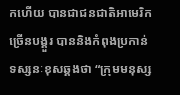កហើយ បានជាជនជាតិអាមេរិក ច្រើនបង្គួរ បាននិងកំពុងប្រកាន់ទស្សនៈខុសឆ្គងថា “ក្រុមមនុស្ស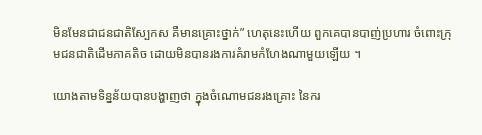មិនមែនជាជនជាតិស្បែកស គឺមានគ្រោះថ្នាក់” ហេតុនេះហើយ ពួកគេបានបាញ់ប្រហារ ចំពោះក្រុមជនជាតិដើមភាគតិច ដោយមិនបានរងការគំរាមកំហែងណាមួយឡើយ ។

យោងតាមទិន្នន័យបានបង្ហាញថា ក្នុងចំណោមជនរងគ្រោះ នៃករ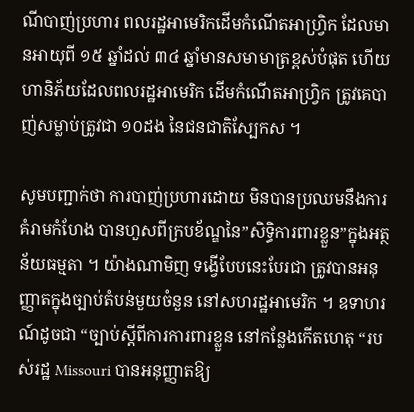ណីបាញ់ប្រហារ ពលរដ្ឋអាមេរិកដើមកំណើតអាហ្វ្រិក ដែលមានអាយុពី ១៥ ឆ្នាំដល់ ៣៤ ឆ្នាំមានសមាមាត្រខ្ពស់បំផុត ហើយហានិភ័យដែលពលរដ្ឋអាមេរិក ដើមកំណើតអាហ្វ្រិក ត្រូវគេបាញ់សម្លាប់ត្រូវជា ១០ដង នៃជនជាតិស្បែកស ។

សូមបញ្ជាក់ថា ការបាញ់ប្រហារដោយ មិនបានប្រឈមនឹងការគំរាមកំហែង បានហួសពីក្របខ័ណ្ឌនៃ”សិទ្ធិការពារខ្លួន”ក្នុងអត្ថន័យធម្មតា ។ យ៉ាងណាមិញ ទង្វើបែបនេះបែរជា ត្រូវបានអនុញ្ញាតក្នុងច្បាប់តំបន់មួយចំនួន នៅសហរដ្ឋអាមេរិក ។ ឧទាហរណ៍ដូចជា “ច្បាប់ស្តីពីការការពារខ្លួន នៅកន្លែងកើតហេតុ “របស់រដ្ឋ Missouri បានអនុញ្ញាតឱ្យ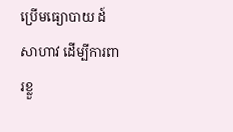ប្រើមធ្យោបាយ ដ៍សាហាវ ដើម្បីការពារខ្លួ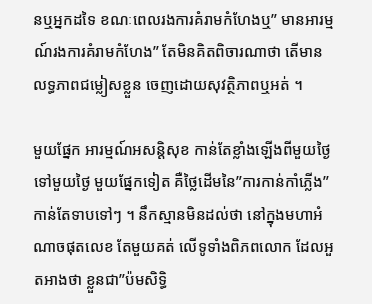នឬអ្នកដទៃ ខណៈពេលរងការគំរាមកំហែងឬ” មានអារម្មណ៍រងការគំរាមកំហែង” តែមិនគិតពិចារណាថា តើមានលទ្ធភាពជម្លៀសខ្លួន ចេញដោយសុវត្ថិភាពឬអត់ ។

មួយផ្នែក អារម្មណ៍អសន្តិសុខ កាន់តែខ្លាំងឡើងពីមួយថ្ងៃទៅមួយថ្ងៃ មួយផ្នែកទៀត គឺថ្លៃដើមនៃ”ការកាន់កាំភ្លើង”កាន់តែទាបទៅៗ ។ នឹកស្មានមិនដល់ថា នៅក្នុងមហាអំណាចផុតលេខ តែមួយគត់ លើទូទាំងពិភពលោក ដែលអួតអាងថា ខ្លួនជា”ប៉មសិទ្ធិ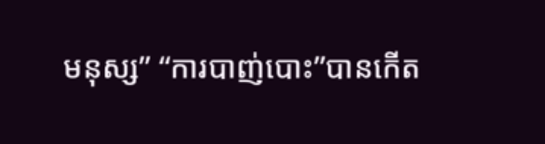មនុស្ស” “ការបាញ់បោះ”បានកើត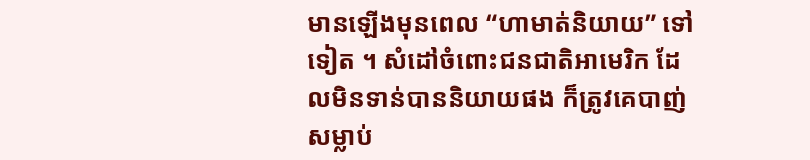មានឡើងមុនពេល “ហាមាត់និយាយ” ទៅទៀត ។ សំដៅចំពោះជនជាតិអាមេរិក ដែលមិនទាន់បាននិយាយផង ក៏ត្រូវគេបាញ់សម្លាប់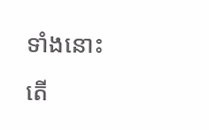ទាំងនោះ តើ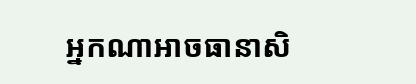អ្នកណាអាចធានាសិ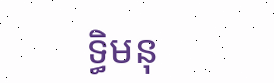ទ្ធិមនុ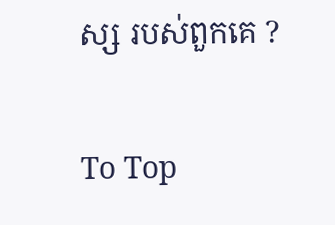ស្ស របស់ពួកគេ ?

To Top